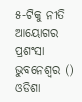୫-ଟିକୁ ନୀତି ଆୟୋଗର ପ୍ରଶଂସା
ଭୁବନେଶ୍ୱର () ଓଡିଶା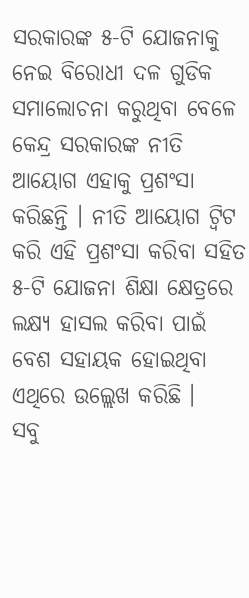ସରକାରଙ୍କ ୫-ଟି ଯୋଜନାକୁ ନେଇ ବିରୋଧୀ ଦଳ ଗୁଡିକ ସମାଲୋଚନା କରୁଥିବା ବେଳେ କେନ୍ଦ୍ର ସରକାରଙ୍କ ନୀତି ଆୟୋଗ ଏହାକୁ ପ୍ରଶଂସା କରିଛନ୍ତି । ନୀତି ଆୟୋଗ ଟ୍ୱିଟ କରି ଏହି ପ୍ରଶଂସା କରିବା ସହିତ ୫-ଟି ଯୋଜନା ଶିକ୍ଷା କ୍ଷେତ୍ରରେ ଲକ୍ଷ୍ୟ ହାସଲ କରିବା ପାଇଁ ବେଶ ସହାୟକ ହୋଇଥିବା ଏଥିରେ ଉଲ୍ଲେଖ କରିଛି ।
ସବୁ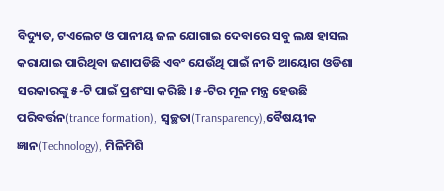ବିଦ୍ୟୁତ, ଟଏଲେଟ ଓ ପାନୀୟ ଜଳ ଯୋଗାଇ ଦେବାରେ ସବୁ ଲକ୍ଷ ହାସଲ କରାଯାଇ ପାରିଥିବା ଜଣାପଡିଛି ଏବଂ ଯେଉଁଥି ପାଇଁ ନୀତି ଆୟୋଗ ଓଡିଶା ସରକାରଙ୍କୁ ୫-ଟି ପାଇଁ ପ୍ରଶଂସା କରିଛି । ୫-ଟିର ମୂଳ ମନ୍ତ୍ର ହେଉଛି ପରିବର୍ତ୍ତନ(trance formation), ସ୍ୱଚ୍ଛତା(Transparency),ବୈଷୟୀକ ଜ୍ଞାନ(Technology), ମିଳିମିଶି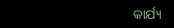କାର୍ଯ୍ୟ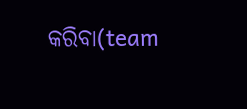କରିବା(team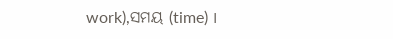work),ସମୟ (time) ।